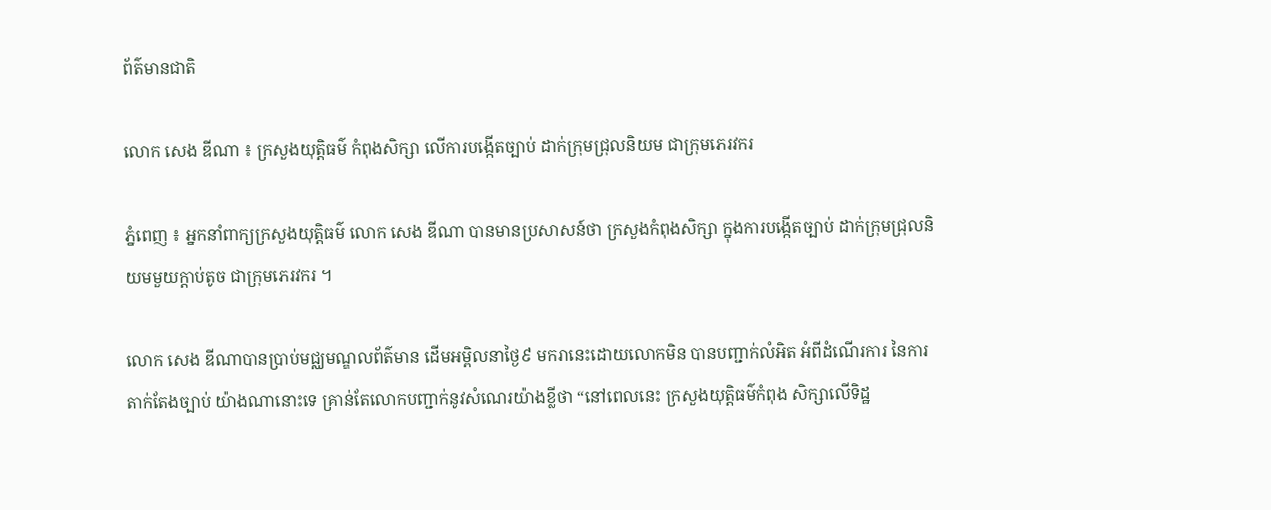ព័ត៌មានជាតិ

លោក សេង ឌីណា ៖ ក្រសួងយុត្តិធម៌ កំពុងសិក្សា លើការបង្កើតច្បាប់ ដាក់ក្រុមជ្រុលនិយម ជាក្រុមភេរវករ

ភ្នំពេញ ៖ អ្នកនាំពាក្យក្រសួងយុត្តិធម៌ លោក សេង ឌីណា បានមានប្រសាសន៍ថា ក្រសួងកំពុងសិក្សា ក្នុងការបង្កើតច្បាប់ ដាក់ក្រុមជ្រុលនិយមមួយក្តាប់តូច ជាក្រុមភេរវករ ។

លោក សេង ឌីណាបានប្រាប់មជ្ឈមណ្ឌលព័ត៌មាន ដើមអម្ពិលនាថ្ងៃ៩ មករានេះដោយលោកមិន បានបញ្ជាក់លំអិត អំពីដំណើរការ នៃការតាក់តែងច្បាប់ យ៉ាងណានោះទេ គ្រាន់តែលោកបញ្ជាក់នូវសំណេរយ៉ាងខ្លីថា “នៅពេលនេះ ក្រសួងយុត្តិធម៌កំពុង សិក្សាលើទិដ្ឋ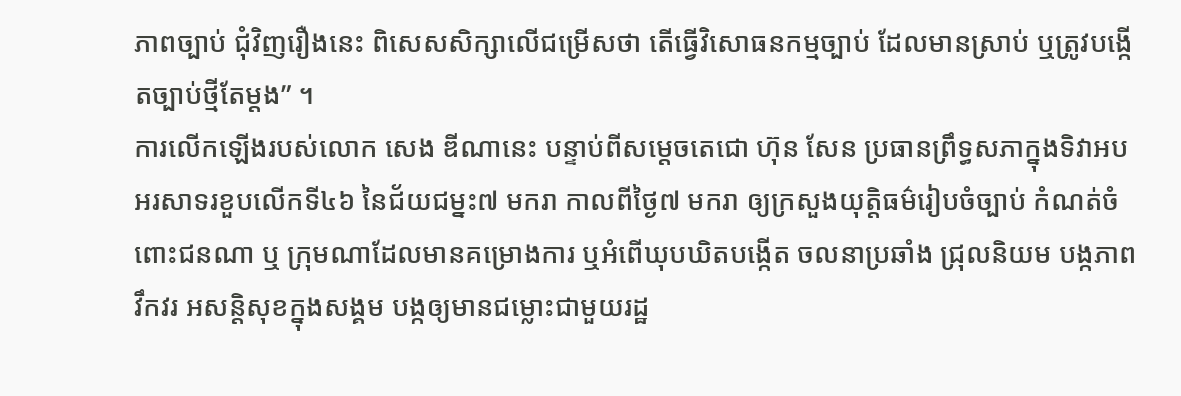ភាពច្បាប់ ជុំវិញរឿងនេះ ពិសេសសិក្សាលើជម្រើសថា តើធ្វើវិសោធនកម្មច្បាប់ ដែលមានស្រាប់ ឬត្រូវបង្កើតច្បាប់ថ្មីតែម្តង” ។
ការលើកឡើងរបស់លោក សេង ឌីណានេះ បន្ទាប់ពីសម្តេចតេជោ ហ៊ុន សែន ប្រធានព្រឹទ្ធសភាក្នុងទិវាអបអរសាទរខួបលើកទី៤៦ នៃជ័យជម្នះ៧ មករា កាលពីថ្ងៃ៧ មករា ឲ្យក្រសួងយុត្តិធម៌រៀបចំច្បាប់ កំណត់ចំពោះជនណា ឬ ក្រុមណាដែលមានគម្រោងការ ឬអំពើឃុបឃិតបង្កើត ចលនាប្រឆាំង ជ្រុលនិយម បង្កភាពវឹកវរ អសន្តិសុខក្នុងសង្គម បង្កឲ្យមានជម្លោះជាមួយរដ្ឋ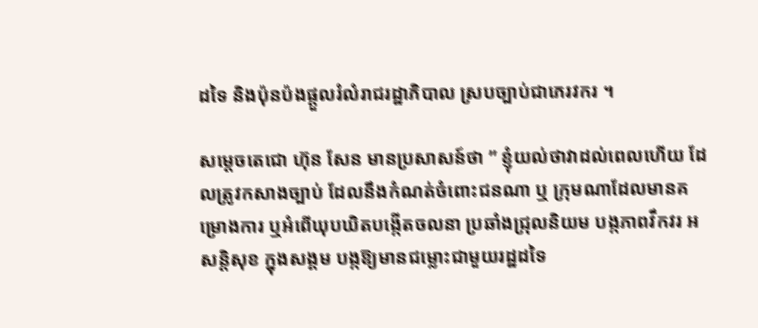ដទៃ និងប៉ុនប៉ងផ្តួលរំលំរាជរដ្ឋាភិបាល ស្របច្បាប់ជាភេរវករ ។

សម្តេចតេជោ ហ៊ុន សែន មានប្រសាសន៍ថា ” ខ្ញុំយល់ថាវាដល់ពេលហើយ ដែលត្រូវកសាងច្បាប់ ដែលនឹងកំណត់ចំពោះជនណា ឬ ក្រុមណាដែលមានគម្រោងការ ឬអំពើឃុបឃិតបង្កើតចលនា ប្រឆាំងជ្រុលនិយម បង្កភាពវឹកវរ អសន្តិសុខ ក្នុងសង្គម បង្កឱ្យមានជម្លោះជាមួយរដ្ឋដទៃ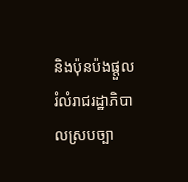និងប៉ុនប៉ងផ្តួលរំលំរាជរដ្ឋាភិបាលស្របច្បា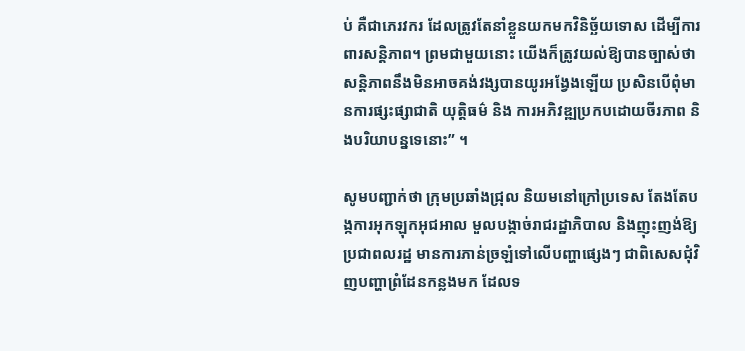ប់ គឺជាភេរវករ ដែលត្រូវតែនាំខ្លួនយកមកវិនិច្ឆ័យទោស ដើម្បីការពារសន្តិភាព។ ព្រមជាមួយនោះ យើងក៏ត្រូវយល់ឱ្យបានច្បាស់ថា សន្តិភាពនឹងមិនអាចគង់វង្សបានយូរអង្វែងឡើយ ប្រសិនបើពុំមានការផ្សះផ្សាជាតិ យុត្តិធម៌ និង ការអភិវឌ្ឍប្រកបដោយចីរភាព និងបរិយាបន្នទេនោះ” ។

សូមបញ្ជាក់ថា ក្រុមប្រឆាំងជ្រុល និយមនៅក្រៅប្រទេស តែងតែបង្កការអុកឡុកអុជអាល មួលបង្កាច់រាជរដ្ឋាភិបាល និងញុះញង់ឱ្យប្រជាពលរដ្ឋ មានការភាន់ច្រឡំទៅលើបញ្ហាផ្សេងៗ ជាពិសេសជុំវិញបញ្ហាព្រំដែនកន្លងមក ដែលទ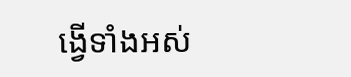ង្វើទាំងអស់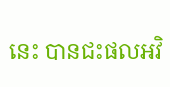នេះ បានជះផលអវិ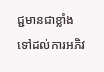ជ្ជមានជាខ្លាំង ទៅដល់ការអភិវ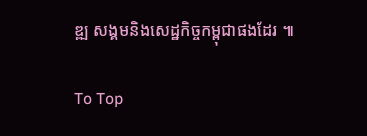ឌ្ឍ សង្គមនិងសេដ្ឋកិច្ចកម្ពុជាផងដែរ ៕

To Top